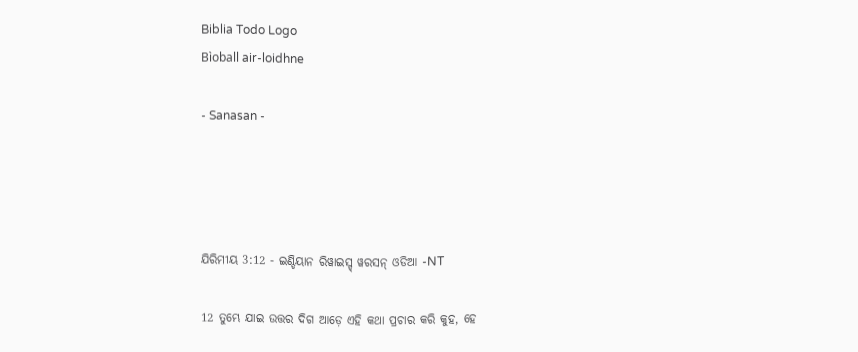Biblia Todo Logo
Bìoball air-loidhne

- Sanasan -




ଯିରିମୀୟ 3:12 - ଇଣ୍ଡିୟାନ ରିୱାଇସ୍ଡ୍ ୱରସନ୍ ଓଡିଆ -NT

12 ତୁମ୍ଭେ ଯାଇ ଉତ୍ତର ଦିଗ ଆଡ଼େ ଏହି କଥା ପ୍ରଚାର କରି କୁହ, ହେ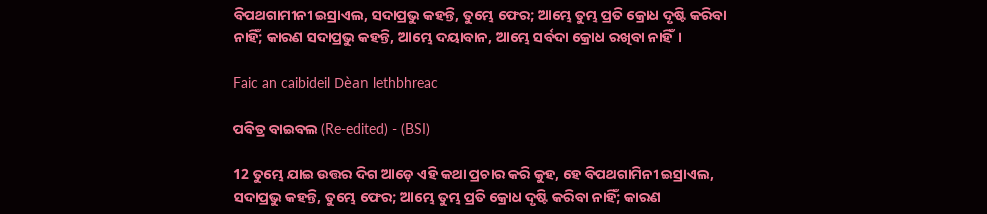ବିପଥଗାମୀନୀ ଇସ୍ରାଏଲ, ସଦାପ୍ରଭୁ କହନ୍ତି, ତୁମ୍ଭେ ଫେର; ଆମ୍ଭେ ତୁମ୍ଭ ପ୍ରତି କ୍ରୋଧ ଦୃଷ୍ଟି କରିବା ନାହିଁ; କାରଣ ସଦାପ୍ରଭୁ କହନ୍ତି, ଆମ୍ଭେ ଦୟାବାନ, ଆମ୍ଭେ ସର୍ବଦା କ୍ରୋଧ ରଖିବା ନାହିଁ।

Faic an caibideil Dèan lethbhreac

ପବିତ୍ର ବାଇବଲ (Re-edited) - (BSI)

12 ତୁମ୍ଭେ ଯାଇ ଉତ୍ତର ଦିଗ ଆଡ଼େ ଏହି କଥା ପ୍ରଚାର କରି କୁହ, ହେ ବିପଥଗାମିନୀ ଇସ୍ରାଏଲ, ସଦାପ୍ରଭୁ କହନ୍ତି, ତୁମ୍ଭେ ଫେର; ଆମ୍ଭେ ତୁମ୍ଭ ପ୍ରତି କ୍ରୋଧ ଦୃଷ୍ଟି କରିବା ନାହିଁ; କାରଣ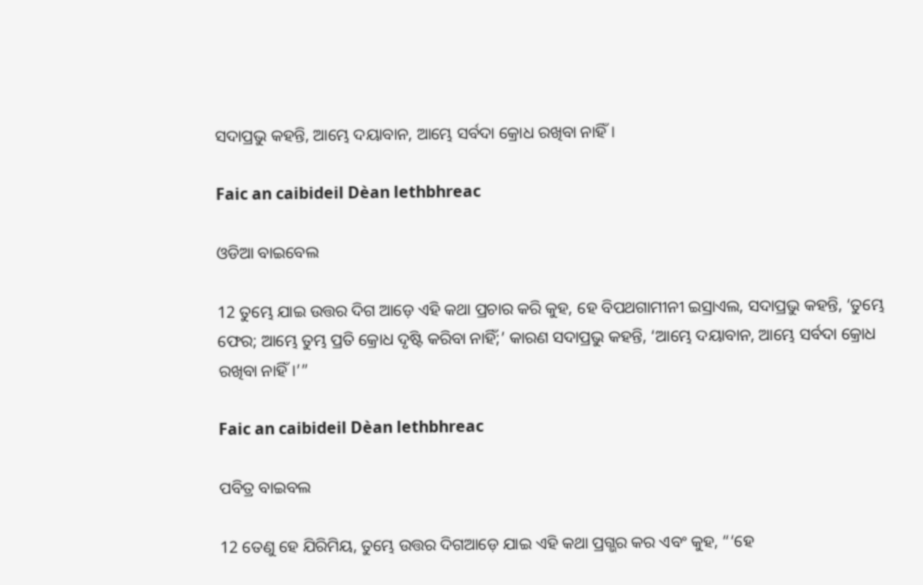ସଦାପ୍ରଭୁ କହନ୍ତି, ଆମ୍ଭେ ଦୟାବାନ, ଆମ୍ଭେ ସର୍ବଦା କ୍ରୋଧ ରଖିବା ନାହିଁ।

Faic an caibideil Dèan lethbhreac

ଓଡିଆ ବାଇବେଲ

12 ତୁମ୍ଭେ ଯାଇ ଉତ୍ତର ଦିଗ ଆଡ଼େ ଏହି କଥା ପ୍ରଚାର କରି କୁହ, ହେ ବିପଥଗାମୀନୀ ଇସ୍ରାଏଲ, ସଦାପ୍ରଭୁ କହନ୍ତି, ‘ତୁମ୍ଭେ ଫେର; ଆମ୍ଭେ ତୁମ୍ଭ ପ୍ରତି କ୍ରୋଧ ଦୃଷ୍ଟି କରିବା ନାହିଁ;’ କାରଣ ସଦାପ୍ରଭୁ କହନ୍ତି, ‘ଆମ୍ଭେ ଦୟାବାନ, ଆମ୍ଭେ ସର୍ବଦା କ୍ରୋଧ ରଖିବା ନାହିଁ।’”

Faic an caibideil Dèan lethbhreac

ପବିତ୍ର ବାଇବଲ

12 ତେଣୁ ହେ ଯିରିମିୟ, ତୁମ୍ଭେ ଉତ୍ତର ଦିଗଆଡ଼େ ଯାଇ ଏହି କଥା ପ୍ରଗ୍ଭର କର ଏବଂ କୁହ, “‘ହେ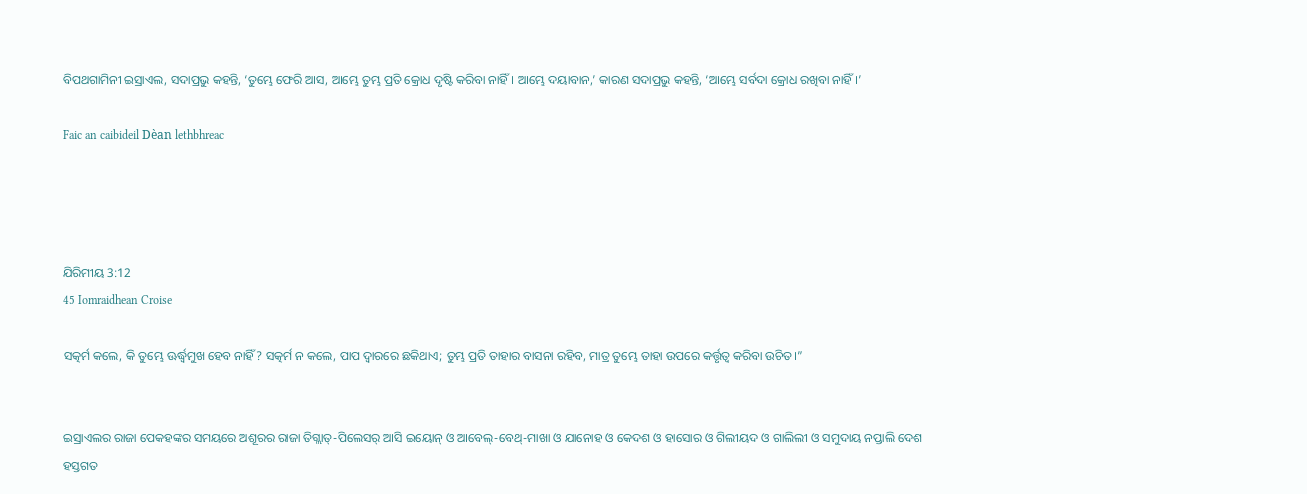ବିପଥଗାମିନୀ ଇସ୍ରାଏଲ, ସଦାପ୍ରଭୁ କହନ୍ତି, ‘ତୁମ୍ଭେ ଫେରି ଆସ, ଆମ୍ଭେ ତୁମ୍ଭ ପ୍ରତି କ୍ରୋଧ ଦୃଷ୍ଟି କରିବା ନାହିଁ। ଆମ୍ଭେ ଦୟାବାନ,’ କାରଣ ସଦାପ୍ରଭୁ କହନ୍ତି, ‘ଆମ୍ଭେ ସର୍ବଦା କ୍ରୋଧ ରଖିବା ନାହିଁ।’

Faic an caibideil Dèan lethbhreac




ଯିରିମୀୟ 3:12
45 Iomraidhean Croise

ସତ୍କର୍ମ କଲେ, କି ତୁମ୍ଭେ ଊର୍ଦ୍ଧ୍ୱମୁଖ ହେବ ନାହିଁ? ସତ୍କର୍ମ ନ କଲେ, ପାପ ଦ୍ୱାରରେ ଛକିଥାଏ; ତୁମ୍ଭ ପ୍ରତି ତାହାର ବାସନା ରହିବ, ମାତ୍ର ତୁମ୍ଭେ ତାହା ଉପରେ କର୍ତ୍ତୃତ୍ୱ କରିବା ଉଚିତ।”


ଇସ୍ରାଏଲର ରାଜା ପେକହଙ୍କର ସମୟରେ ଅଶୂରର ରାଜା ତିଗ୍ଲାତ୍‍-ପିଲେସର୍ ଆସି ଇୟୋନ୍‍ ଓ ଆବେଲ୍‍-ବେଥ୍-ମାଖା ଓ ଯାନୋହ ଓ କେଦଶ ଓ ହାସୋର ଓ ଗିଲୀୟଦ ଓ ଗାଲିଲୀ ଓ ସମୁଦାୟ ନପ୍ତାଲି ଦେଶ ହସ୍ତଗତ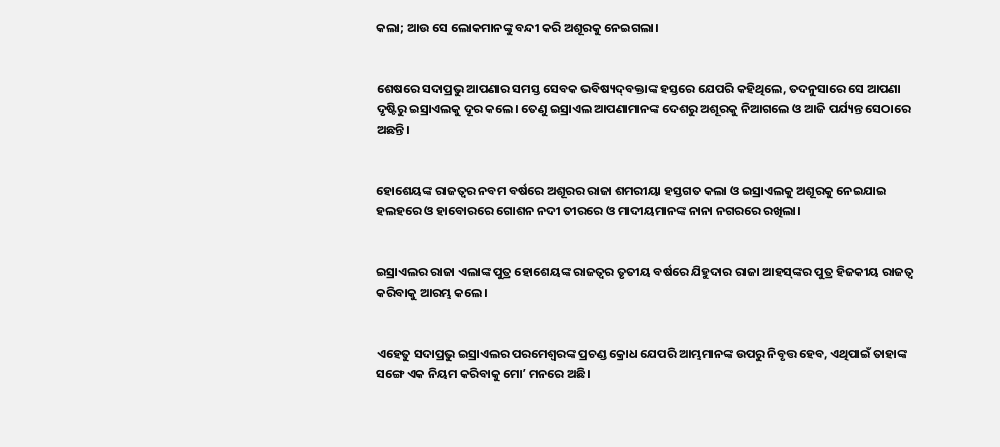କଲା; ଆଉ ସେ ଲୋକମାନଙ୍କୁ ବନ୍ଦୀ କରି ଅଶୂରକୁ ନେଇଗଲା।


ଶେଷରେ ସଦାପ୍ରଭୁ ଆପଣାର ସମସ୍ତ ସେବକ ଭବିଷ୍ୟଦ୍‍ବକ୍ତାଙ୍କ ହସ୍ତରେ ଯେପରି କହିଥିଲେ, ତଦନୁସାରେ ସେ ଆପଣା ଦୃଷ୍ଟିରୁ ଇସ୍ରାଏଲକୁ ଦୂର କଲେ। ତେଣୁ ଇସ୍ରାଏଲ ଆପଣାମାନଙ୍କ ଦେଶରୁ ଅଶୂରକୁ ନିଆଗଲେ ଓ ଆଜି ପର୍ଯ୍ୟନ୍ତ ସେଠାରେ ଅଛନ୍ତି।


ହୋଶେୟଙ୍କ ରାଜତ୍ଵର ନବମ ବର୍ଷରେ ଅଶୂରର ରାଜା ଶମରୀୟା ହସ୍ତଗତ କଲା ଓ ଇସ୍ରାଏଲକୁ ଅଶୂରକୁ ନେଇଯାଇ ହଲହରେ ଓ ହାବୋରରେ ଗୋଶନ ନଦୀ ତୀରରେ ଓ ମାଦୀୟମାନଙ୍କ ନାନା ନଗରରେ ରଖିଲା।


ଇସ୍ରାଏଲର ରାଜା ଏଲାଙ୍କ ପୁତ୍ର ହୋଶେୟଙ୍କ ରାଜତ୍ଵର ତୃତୀୟ ବର୍ଷରେ ଯିହୁଦାର ରାଜା ଆହସ୍‌ଙ୍କର ପୁତ୍ର ହିଜକୀୟ ରାଜତ୍ୱ କରିବାକୁ ଆରମ୍ଭ କଲେ।


ଏହେତୁ ସଦାପ୍ରଭୁ ଇସ୍ରାଏଲର ପରମେଶ୍ୱରଙ୍କ ପ୍ରଚଣ୍ଡ କ୍ରୋଧ ଯେପରି ଆମ୍ଭମାନଙ୍କ ଉପରୁ ନିବୃତ୍ତ ହେବ, ଏଥିପାଇଁ ତାହାଙ୍କ ସଙ୍ଗେ ଏକ ନିୟମ କରିବାକୁ ମୋʼ ମନରେ ଅଛି।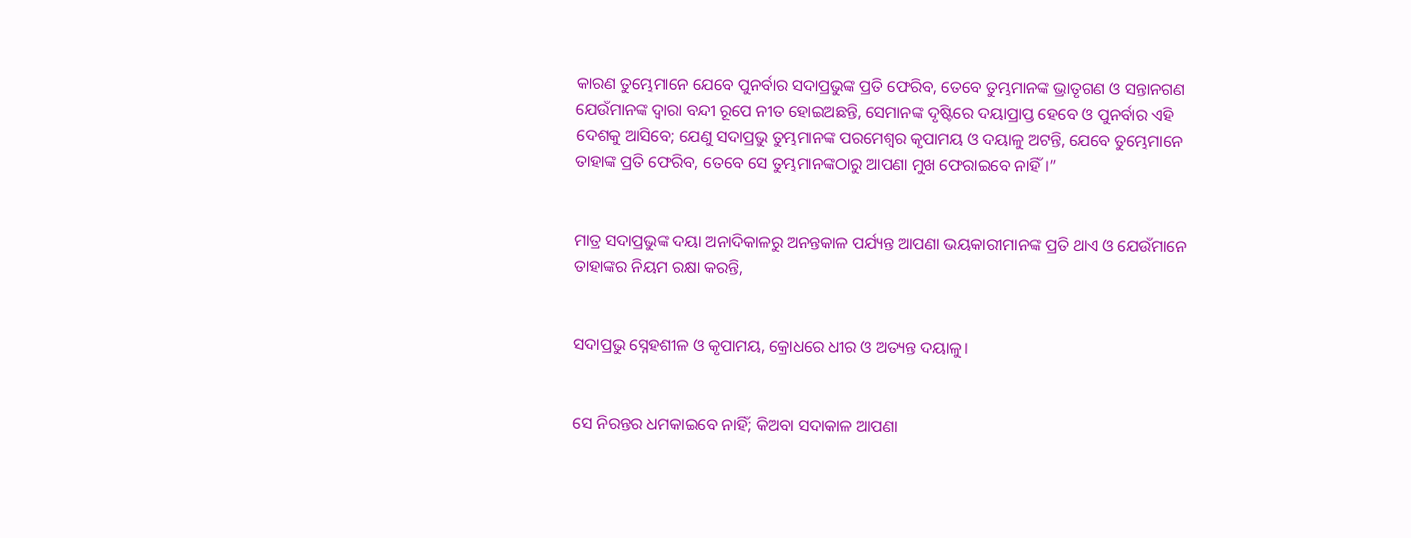କାରଣ ତୁମ୍ଭେମାନେ ଯେବେ ପୁନର୍ବାର ସଦାପ୍ରଭୁଙ୍କ ପ୍ରତି ଫେରିବ, ତେବେ ତୁମ୍ଭମାନଙ୍କ ଭ୍ରାତୃଗଣ ଓ ସନ୍ତାନଗଣ ଯେଉଁମାନଙ୍କ ଦ୍ୱାରା ବନ୍ଦୀ ରୂପେ ନୀତ ହୋଇଅଛନ୍ତି, ସେମାନଙ୍କ ଦୃଷ୍ଟିରେ ଦୟାପ୍ରାପ୍ତ ହେବେ ଓ ପୁନର୍ବାର ଏହି ଦେଶକୁ ଆସିବେ; ଯେଣୁ ସଦାପ୍ରଭୁ ତୁମ୍ଭମାନଙ୍କ ପରମେଶ୍ୱର କୃପାମୟ ଓ ଦୟାଳୁ ଅଟନ୍ତି, ଯେବେ ତୁମ୍ଭେମାନେ ତାହାଙ୍କ ପ୍ରତି ଫେରିବ, ତେବେ ସେ ତୁମ୍ଭମାନଙ୍କଠାରୁ ଆପଣା ମୁଖ ଫେରାଇବେ ନାହିଁ।”


ମାତ୍ର ସଦାପ୍ରଭୁଙ୍କ ଦୟା ଅନାଦିକାଳରୁ ଅନନ୍ତକାଳ ପର୍ଯ୍ୟନ୍ତ ଆପଣା ଭୟକାରୀମାନଙ୍କ ପ୍ରତି ଥାଏ ଓ ଯେଉଁମାନେ ତାହାଙ୍କର ନିୟମ ରକ୍ଷା କରନ୍ତି,


ସଦାପ୍ରଭୁ ସ୍ନେହଶୀଳ ଓ କୃପାମୟ, କ୍ରୋଧରେ ଧୀର ଓ ଅତ୍ୟନ୍ତ ଦୟାଳୁ।


ସେ ନିରନ୍ତର ଧମକାଇବେ ନାହିଁ; କିଅବା ସଦାକାଳ ଆପଣା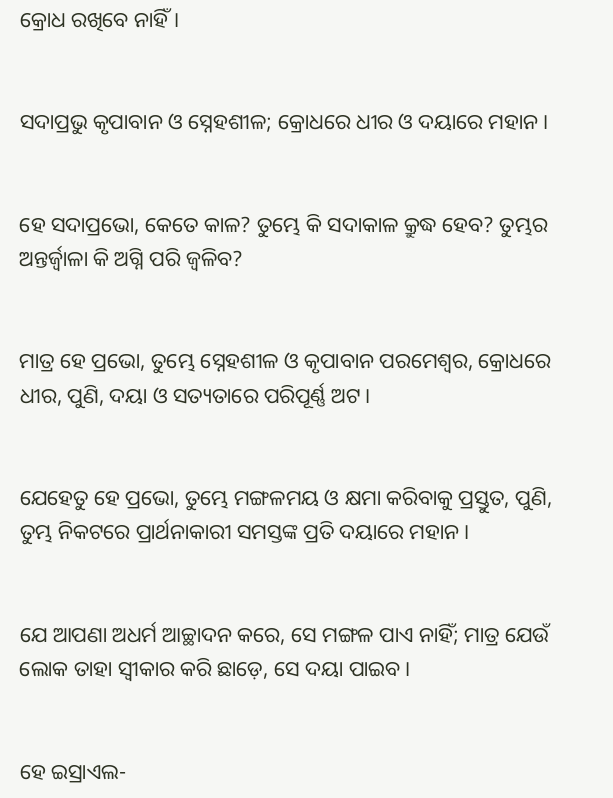କ୍ରୋଧ ରଖିବେ ନାହିଁ।


ସଦାପ୍ରଭୁ କୃପାବାନ ଓ ସ୍ନେହଶୀଳ; କ୍ରୋଧରେ ଧୀର ଓ ଦୟାରେ ମହାନ।


ହେ ସଦାପ୍ରଭୋ, କେତେ କାଳ? ତୁମ୍ଭେ କି ସଦାକାଳ କ୍ରୁଦ୍ଧ ହେବ? ତୁମ୍ଭର ଅନ୍ତର୍ଜ୍ୱାଳା କି ଅଗ୍ନି ପରି ଜ୍ୱଳିବ?


ମାତ୍ର ହେ ପ୍ରଭୋ, ତୁମ୍ଭେ ସ୍ନେହଶୀଳ ଓ କୃପାବାନ ପରମେଶ୍ୱର, କ୍ରୋଧରେ ଧୀର, ପୁଣି, ଦୟା ଓ ସତ୍ୟତାରେ ପରିପୂର୍ଣ୍ଣ ଅଟ।


ଯେହେତୁ ହେ ପ୍ରଭୋ, ତୁମ୍ଭେ ମଙ୍ଗଳମୟ ଓ କ୍ଷମା କରିବାକୁ ପ୍ରସ୍ତୁତ, ପୁଣି, ତୁମ୍ଭ ନିକଟରେ ପ୍ରାର୍ଥନାକାରୀ ସମସ୍ତଙ୍କ ପ୍ରତି ଦୟାରେ ମହାନ।


ଯେ ଆପଣା ଅଧର୍ମ ଆଚ୍ଛାଦନ କରେ, ସେ ମଙ୍ଗଳ ପାଏ ନାହିଁ; ମାତ୍ର ଯେଉଁ ଲୋକ ତାହା ସ୍ୱୀକାର କରି ଛାଡ଼େ, ସେ ଦୟା ପାଇବ।


ହେ ଇସ୍ରାଏଲ-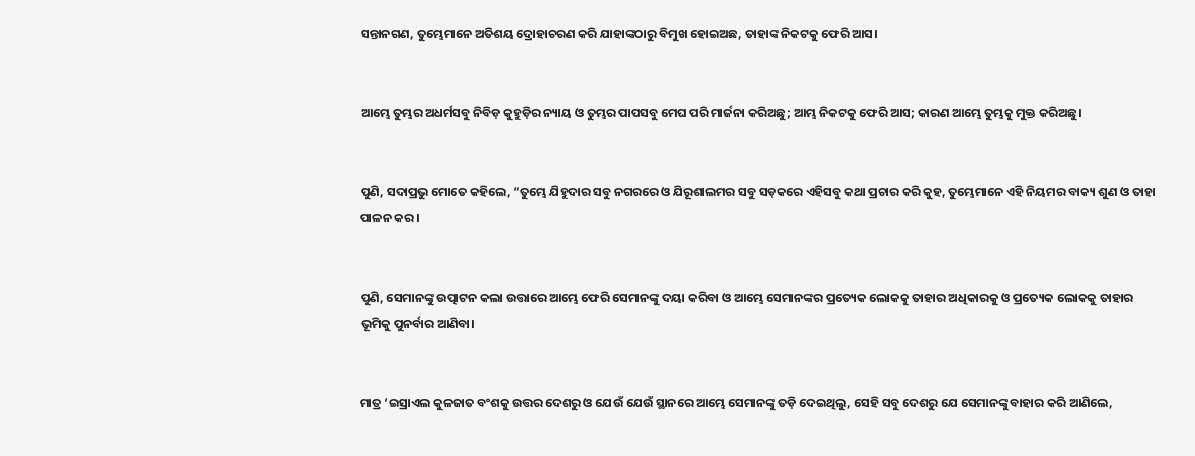ସନ୍ତାନଗଣ, ତୁମ୍ଭେମାନେ ଅତିଶୟ ଦ୍ରୋହାଚରଣ କରି ଯାହାଙ୍କଠାରୁ ବିମୁଖ ହୋଇଅଛ, ତାହାଙ୍କ ନିକଟକୁ ଫେରି ଆସ।


ଆମ୍ଭେ ତୁମ୍ଭର ଅଧର୍ମସବୁ ନିବିଡ଼ କୁହୁଡ଼ିର ନ୍ୟାୟ ଓ ତୁମ୍ଭର ପାପସବୁ ମେଘ ପରି ମାର୍ଜନା କରିଅଛୁ; ଆମ୍ଭ ନିକଟକୁ ଫେରି ଆସ; କାରଣ ଆମ୍ଭେ ତୁମ୍ଭକୁ ମୁକ୍ତ କରିଅଛୁ।


ପୁଣି, ସଦାପ୍ରଭୁ ମୋତେ କହିଲେ, “ତୁମ୍ଭେ ଯିହୁଦାର ସବୁ ନଗରରେ ଓ ଯିରୂଶାଲମର ସବୁ ସଡ଼କରେ ଏହିସବୁ କଥା ପ୍ରଚାର କରି କୁହ, ତୁମ୍ଭେମାନେ ଏହି ନିୟମର ବାକ୍ୟ ଶୁଣ ଓ ତାହା ପାଳନ କର।


ପୁଣି, ସେମାନଙ୍କୁ ଉତ୍ପାଟନ କଲା ଉତ୍ତାରେ ଆମ୍ଭେ ଫେରି ସେମାନଙ୍କୁ ଦୟା କରିବା ଓ ଆମ୍ଭେ ସେମାନଙ୍କର ପ୍ରତ୍ୟେକ ଲୋକକୁ ତାହାର ଅଧିକାରକୁ ଓ ପ୍ରତ୍ୟେକ ଲୋକକୁ ତାହାର ଭୂମିକୁ ପୁନର୍ବାର ଆଣିବା।


ମାତ୍ର ‘ଇସ୍ରାଏଲ କୁଳଜାତ ବଂଶକୁ ଉତ୍ତର ଦେଶରୁ ଓ ଯେଉଁ ଯେଉଁ ସ୍ଥାନରେ ଆମ୍ଭେ ସେମାନଙ୍କୁ ତଡ଼ି ଦେଇଥିଲୁ, ସେହି ସବୁ ଦେଶରୁ ଯେ ସେମାନଙ୍କୁ ବାହାର କରି ଆଣିଲେ,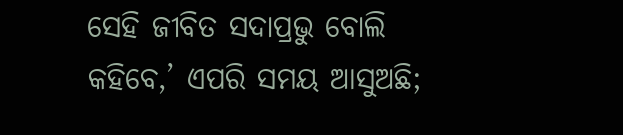ସେହି ଜୀବିତ ସଦାପ୍ରଭୁ ବୋଲି କହିବେ,’ ଏପରି ସମୟ ଆସୁଅଛି;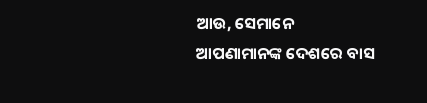ଆଉ, ସେମାନେ ଆପଣାମାନଙ୍କ ଦେଶରେ ବାସ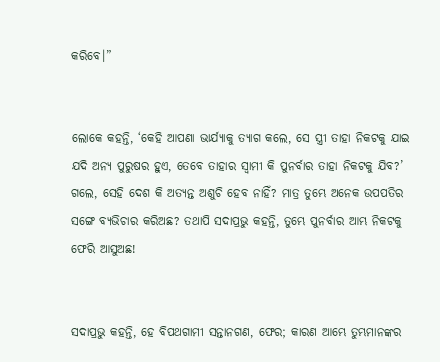କରିବେ।”


ଲୋକେ କହନ୍ତି, ‘କେହି ଆପଣା ଭାର୍ଯ୍ୟାକୁ ତ୍ୟାଗ କଲେ, ସେ ସ୍ତ୍ରୀ ତାହା ନିକଟକୁ ଯାଇ ଯଦି ଅନ୍ୟ ପୁରୁଷର ହୁଏ, ତେବେ ତାହାର ସ୍ୱାମୀ କି ପୁନର୍ବାର ତାହା ନିକଟକୁ ଯିବ?’ ଗଲେ, ସେହି ଦେଶ କି ଅତ୍ୟନ୍ତ ଅଶୁଚି ହେବ ନାହିଁ? ମାତ୍ର ତୁମ୍ଭେ ଅନେକ ଉପପତିର ସଙ୍ଗେ ବ୍ୟଭିଚାର କରିଅଛ? ତଥାପି ସଦାପ୍ରଭୁ କହନ୍ତି, ତୁମ୍ଭେ ପୁନର୍ବାର ଆମ୍ଭ ନିକଟକୁ ଫେରି ଆସୁଅଛ!


ସଦାପ୍ରଭୁ କହନ୍ତି, ହେ ବିପଥଗାମୀ ସନ୍ତାନଗଣ, ଫେର; କାରଣ ଆମ୍ଭେ ତୁମ୍ଭମାନଙ୍କର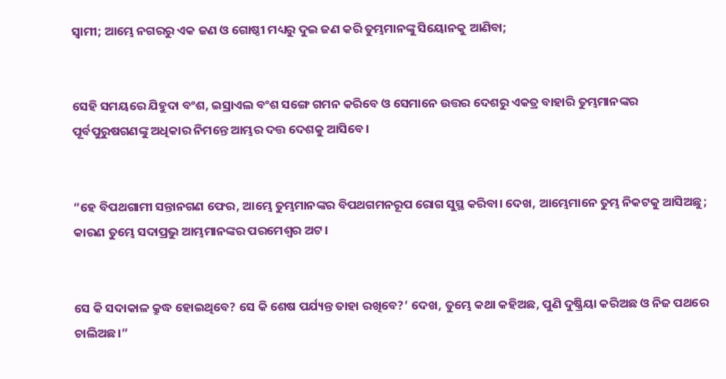ସ୍ୱାମୀ; ଆମ୍ଭେ ନଗରରୁ ଏକ ଜଣ ଓ ଗୋଷ୍ଠୀ ମଧ୍ୟରୁ ଦୁଇ ଜଣ କରି ତୁମ୍ଭମାନଙ୍କୁ ସିୟୋନକୁ ଆଣିବା;


ସେହି ସମୟରେ ଯିହୁଦା ବଂଶ, ଇସ୍ରାଏଲ ବଂଶ ସଙ୍ଗେ ଗମନ କରିବେ ଓ ସେମାନେ ଉତ୍ତର ଦେଶରୁ ଏକତ୍ର ବାହାରି ତୁମ୍ଭମାନଙ୍କର ପୂର୍ବପୁରୁଷଗଣଙ୍କୁ ଅଧିକାର ନିମନ୍ତେ ଆମ୍ଭର ଦତ୍ତ ଦେଶକୁ ଆସିବେ।


“ହେ ବିପଥଗାମୀ ସନ୍ତାନଗଣ ଫେର, ଆମ୍ଭେ ତୁମ୍ଭମାନଙ୍କର ବିପଥଗମନରୂପ ରୋଗ ସୁସ୍ଥ କରିବା। ଦେଖ, ଆମ୍ଭେମାନେ ତୁମ୍ଭ ନିକଟକୁ ଆସିଅଛୁ; କାରଣ ତୁମ୍ଭେ ସଦାପ୍ରଭୁ ଆମ୍ଭମାନଙ୍କର ପରମେଶ୍ୱର ଅଟ।


ସେ କି ସଦାକାଳ କ୍ରୁଦ୍ଧ ହୋଇଥିବେ? ସେ କି ଶେଷ ପର୍ଯ୍ୟନ୍ତ ତାହା ରଖିବେ?’ ଦେଖ, ତୁମ୍ଭେ କଥା କହିଅଛ, ପୁଣି ଦୁଷ୍କ୍ରିୟା କରିଅଛ ଓ ନିଜ ପଥରେ ଚାଲିଅଛ।”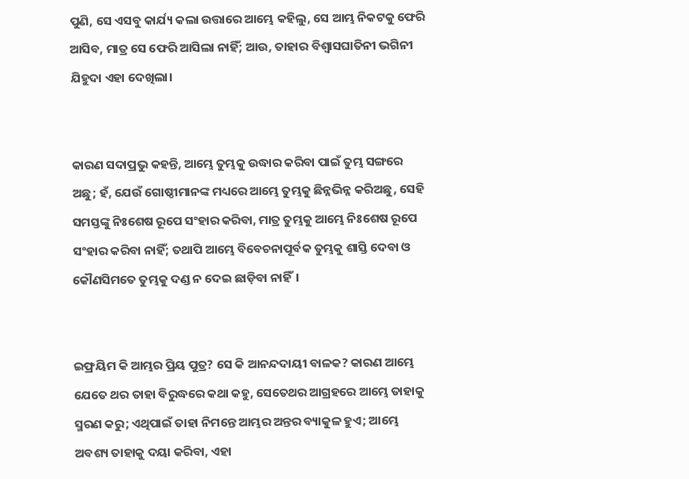ପୁଣି, ସେ ଏସବୁ କାର୍ଯ୍ୟ କଲା ଉତ୍ତାରେ ଆମ୍ଭେ କହିଲୁ, ସେ ଆମ୍ଭ ନିକଟକୁ ଫେରି ଆସିବ, ମାତ୍ର ସେ ଫେରି ଆସିଲା ନାହିଁ; ଆଉ, ତାହାର ବିଶ୍ୱାସଘାତିନୀ ଭଗିନୀ ଯିହୁଦା ଏହା ଦେଖିଲା।


କାରଣ ସଦାପ୍ରଭୁ କହନ୍ତି, ଆମ୍ଭେ ତୁମ୍ଭକୁ ଉଦ୍ଧାର କରିବା ପାଇଁ ତୁମ୍ଭ ସଙ୍ଗରେ ଅଛୁ; ହଁ, ଯେଉଁ ଗୋଷ୍ଠୀମାନଙ୍କ ମଧ୍ୟରେ ଆମ୍ଭେ ତୁମ୍ଭକୁ ଛିନ୍ନଭିନ୍ନ କରିଅଛୁ, ସେହି ସମସ୍ତଙ୍କୁ ନିଃଶେଷ ରୂପେ ସଂହାର କରିବା, ମାତ୍ର ତୁମ୍ଭକୁ ଆମ୍ଭେ ନିଃଶେଷ ରୂପେ ସଂହାର କରିବା ନାହିଁ; ତଥାପି ଆମ୍ଭେ ବିବେଚନାପୂର୍ବକ ତୁମ୍ଭକୁ ଶାସ୍ତି ଦେବା ଓ କୌଣସିମତେ ତୁମ୍ଭକୁ ଦଣ୍ଡ ନ ଦେଇ ଛାଡ଼ିବା ନାହିଁ।


ଇଫ୍ରୟିମ କି ଆମ୍ଭର ପ୍ରିୟ ପୁତ୍ର? ସେ କି ଆନନ୍ଦଦାୟୀ ବାଳକ? କାରଣ ଆମ୍ଭେ ଯେତେ ଥର ତାହା ବିରୁଦ୍ଧରେ କଥା କହୁ, ସେତେଥର ଆଗ୍ରହରେ ଆମ୍ଭେ ତାହାକୁ ସ୍ମରଣ କରୁ; ଏଥିପାଇଁ ତାହା ନିମନ୍ତେ ଆମ୍ଭର ଅନ୍ତର ବ୍ୟାକୁଳ ହୁଏ; ଆମ୍ଭେ ଅବଶ୍ୟ ତାହାକୁ ଦୟା କରିବା, ଏହା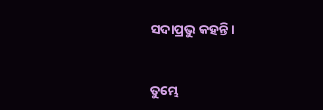ସଦାପ୍ରଭୁ କହନ୍ତି।


ତୁମ୍ଭେ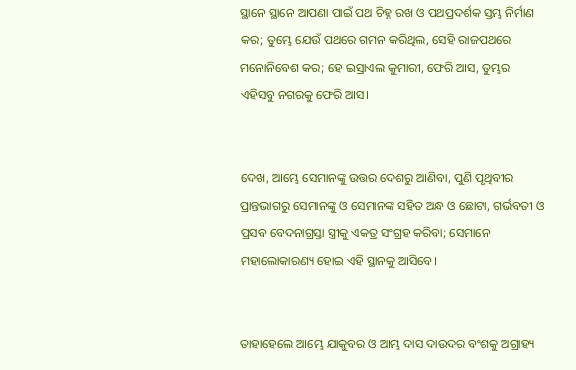ସ୍ଥାନେ ସ୍ଥାନେ ଆପଣା ପାଇଁ ପଥ ଚିହ୍ନ ରଖ ଓ ପଥପ୍ରଦର୍ଶକ ସ୍ତମ୍ଭ ନିର୍ମାଣ କର; ତୁମ୍ଭେ ଯେଉଁ ପଥରେ ଗମନ କରିଥିଲ, ସେହି ରାଜପଥରେ ମନୋନିବେଶ କର; ହେ ଇସ୍ରାଏଲ କୁମାରୀ, ଫେରି ଆସ, ତୁମ୍ଭର ଏହିସବୁ ନଗରକୁ ଫେରି ଆସ।


ଦେଖ, ଆମ୍ଭେ ସେମାନଙ୍କୁ ଉତ୍ତର ଦେଶରୁ ଆଣିବା, ପୁଣି ପୃଥିବୀର ପ୍ରାନ୍ତଭାଗରୁ ସେମାନଙ୍କୁ ଓ ସେମାନଙ୍କ ସହିତ ଅନ୍ଧ ଓ ଛୋଟା, ଗର୍ଭବତୀ ଓ ପ୍ରସବ ବେଦନାଗ୍ରସ୍ତା ସ୍ତ୍ରୀକୁ ଏକତ୍ର ସଂଗ୍ରହ କରିବା; ସେମାନେ ମହାଲୋକାରଣ୍ୟ ହୋଇ ଏହି ସ୍ଥାନକୁ ଆସିବେ।


ତାହାହେଲେ ଆମ୍ଭେ ଯାକୁବର ଓ ଆମ୍ଭ ଦାସ ଦାଉଦର ବଂଶକୁ ଅଗ୍ରାହ୍ୟ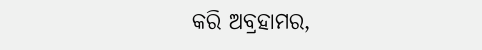କରି ଅବ୍ରହାମର,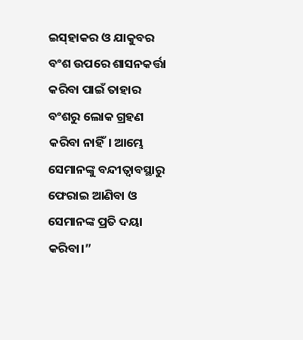ଇସ୍‌ହାକର ଓ ଯାକୁବର ବଂଶ ଉପରେ ଶାସନକର୍ତ୍ତା କରିବା ପାଇଁ ତାହାର ବଂଶରୁ ଲୋକ ଗ୍ରହଣ କରିବା ନାହିଁ। ଆମ୍ଭେ ସେମାନଙ୍କୁ ବନ୍ଦୀତ୍ୱାବସ୍ଥାରୁ ଫେରାଇ ଆଣିବା ଓ ସେମାନଙ୍କ ପ୍ରତି ଦୟା କରିବା।”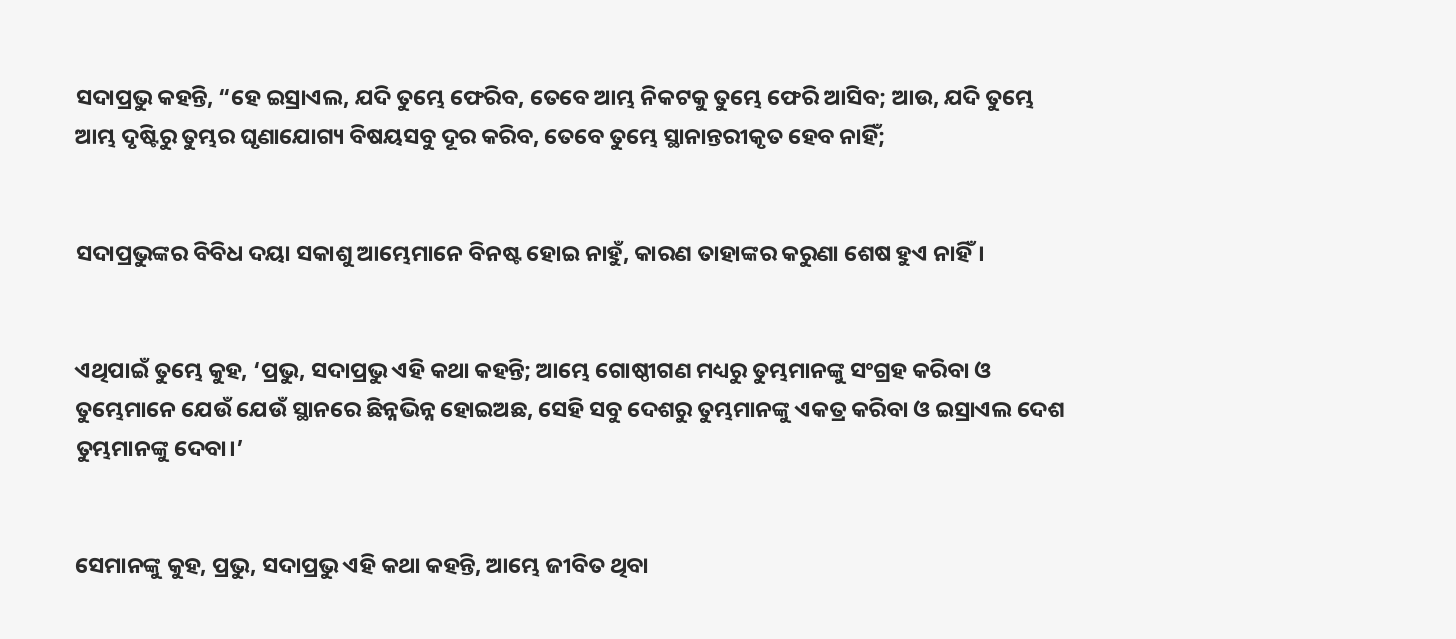ସଦାପ୍ରଭୁ କହନ୍ତି, “ହେ ଇସ୍ରାଏଲ, ଯଦି ତୁମ୍ଭେ ଫେରିବ, ତେବେ ଆମ୍ଭ ନିକଟକୁ ତୁମ୍ଭେ ଫେରି ଆସିବ; ଆଉ, ଯଦି ତୁମ୍ଭେ ଆମ୍ଭ ଦୃଷ୍ଟିରୁ ତୁମ୍ଭର ଘୃଣାଯୋଗ୍ୟ ବିଷୟସବୁ ଦୂର କରିବ, ତେବେ ତୁମ୍ଭେ ସ୍ଥାନାନ୍ତରୀକୃତ ହେବ ନାହିଁ;


ସଦାପ୍ରଭୁଙ୍କର ବିବିଧ ଦୟା ସକାଶୁ ଆମ୍ଭେମାନେ ବିନଷ୍ଟ ହୋଇ ନାହୁଁ, କାରଣ ତାହାଙ୍କର କରୁଣା ଶେଷ ହୁଏ ନାହିଁ।


ଏଥିପାଇଁ ତୁମ୍ଭେ କୁହ, ‘ପ୍ରଭୁ, ସଦାପ୍ରଭୁ ଏହି କଥା କହନ୍ତି; ଆମ୍ଭେ ଗୋଷ୍ଠୀଗଣ ମଧ୍ୟରୁ ତୁମ୍ଭମାନଙ୍କୁ ସଂଗ୍ରହ କରିବା ଓ ତୁମ୍ଭେମାନେ ଯେଉଁ ଯେଉଁ ସ୍ଥାନରେ ଛିନ୍ନଭିନ୍ନ ହୋଇଅଛ, ସେହି ସବୁ ଦେଶରୁ ତୁମ୍ଭମାନଙ୍କୁ ଏକତ୍ର କରିବା ଓ ଇସ୍ରାଏଲ ଦେଶ ତୁମ୍ଭମାନଙ୍କୁ ଦେବା।’


ସେମାନଙ୍କୁ କୁହ, ପ୍ରଭୁ, ସଦାପ୍ରଭୁ ଏହି କଥା କହନ୍ତି, ଆମ୍ଭେ ଜୀବିତ ଥିବା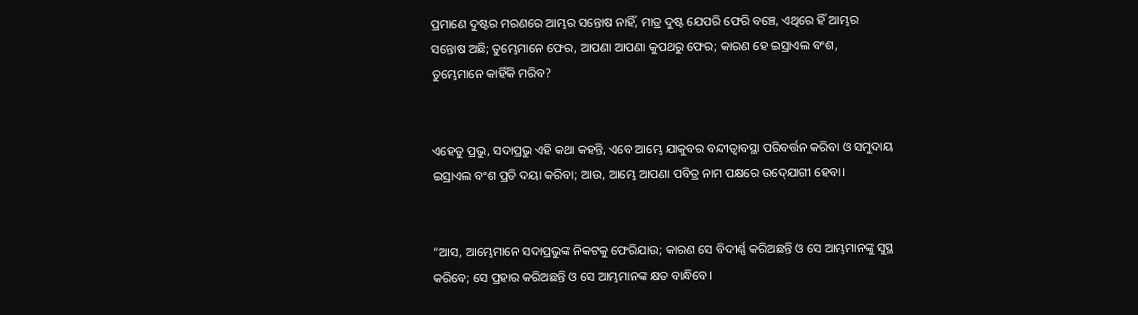ପ୍ରମାଣେ ଦୁଷ୍ଟର ମରଣରେ ଆମ୍ଭର ସନ୍ତୋଷ ନାହିଁ, ମାତ୍ର ଦୁଷ୍ଟ ଯେପରି ଫେରି ବଞ୍ଚେ, ଏଥିରେ ହିଁ ଆମ୍ଭର ସନ୍ତୋଷ ଅଛି; ତୁମ୍ଭେମାନେ ଫେର, ଆପଣା ଆପଣା କୁପଥରୁ ଫେର; କାରଣ ହେ ଇସ୍ରାଏଲ ବଂଶ, ତୁମ୍ଭେମାନେ କାହିଁକି ମରିବ?


ଏହେତୁ ପ୍ରଭୁ, ସଦାପ୍ରଭୁ ଏହି କଥା କହନ୍ତି, ଏବେ ଆମ୍ଭେ ଯାକୁବର ବନ୍ଦୀତ୍ୱାବସ୍ଥା ପରିବର୍ତ୍ତନ କରିବା ଓ ସମୁଦାୟ ଇସ୍ରାଏଲ ବଂଶ ପ୍ରତି ଦୟା କରିବା; ଆଉ, ଆମ୍ଭେ ଆପଣା ପବିତ୍ର ନାମ ପକ୍ଷରେ ଉଦ୍‍ଯୋଗୀ ହେବା।


“ଆସ, ଆମ୍ଭେମାନେ ସଦାପ୍ରଭୁଙ୍କ ନିକଟକୁ ଫେରିଯାଉ; କାରଣ ସେ ବିଦୀର୍ଣ୍ଣ କରିଅଛନ୍ତି ଓ ସେ ଆମ୍ଭମାନଙ୍କୁ ସୁସ୍ଥ କରିବେ; ସେ ପ୍ରହାର କରିଅଛନ୍ତି ଓ ସେ ଆମ୍ଭମାନଙ୍କ କ୍ଷତ ବାନ୍ଧିବେ।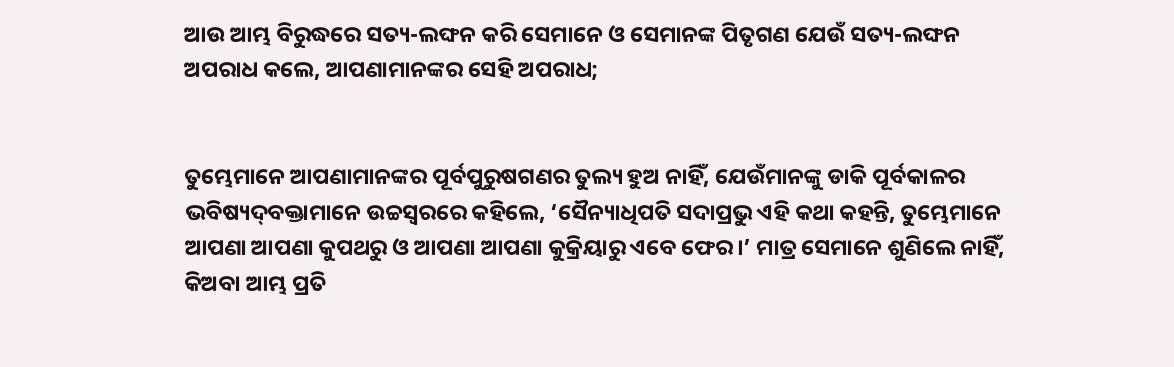ଆଉ ଆମ୍ଭ ବିରୁଦ୍ଧରେ ସତ୍ୟ-ଲଙ୍ଘନ କରି ସେମାନେ ଓ ସେମାନଙ୍କ ପିତୃଗଣ ଯେଉଁ ସତ୍ୟ-ଲଙ୍ଘନ ଅପରାଧ କଲେ, ଆପଣାମାନଙ୍କର ସେହି ଅପରାଧ;


ତୁମ୍ଭେମାନେ ଆପଣାମାନଙ୍କର ପୂର୍ବପୁରୁଷଗଣର ତୁଲ୍ୟ ହୁଅ ନାହିଁ, ଯେଉଁମାନଙ୍କୁ ଡାକି ପୂର୍ବକାଳର ଭବିଷ୍ୟଦ୍‍ବକ୍ତାମାନେ ଉଚ୍ଚସ୍ୱରରେ କହିଲେ, ‘ସୈନ୍ୟାଧିପତି ସଦାପ୍ରଭୁ ଏହି କଥା କହନ୍ତି, ତୁମ୍ଭେମାନେ ଆପଣା ଆପଣା କୁପଥରୁ ଓ ଆପଣା ଆପଣା କୁକ୍ରିୟାରୁ ଏବେ ଫେର।’ ମାତ୍ର ସେମାନେ ଶୁଣିଲେ ନାହିଁ, କିଅବା ଆମ୍ଭ ପ୍ରତି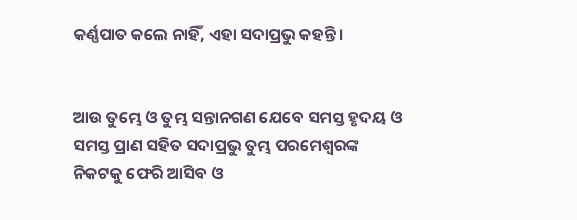କର୍ଣ୍ଣପାତ କଲେ ନାହିଁ, ଏହା ସଦାପ୍ରଭୁ କହନ୍ତି।


ଆଉ ତୁମ୍ଭେ ଓ ତୁମ୍ଭ ସନ୍ତାନଗଣ ଯେବେ ସମସ୍ତ ହୃଦୟ ଓ ସମସ୍ତ ପ୍ରାଣ ସହିତ ସଦାପ୍ରଭୁ ତୁମ୍ଭ ପରମେଶ୍ୱରଙ୍କ ନିକଟକୁ ଫେରି ଆସିବ ଓ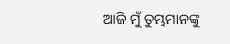ଆଜି ମୁଁ ତୁମ୍ଭମାନଙ୍କୁ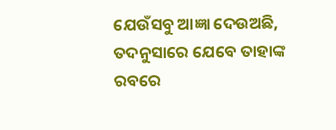ଯେଉଁସବୁ ଆଜ୍ଞା ଦେଉଅଛି, ତଦନୁସାରେ ଯେବେ ତାହାଙ୍କ ରବରେ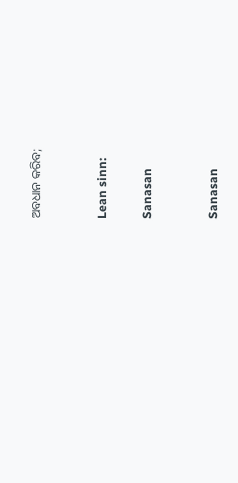ଅବଧାନ କରିବ;


Lean sinn:

Sanasan


Sanasan